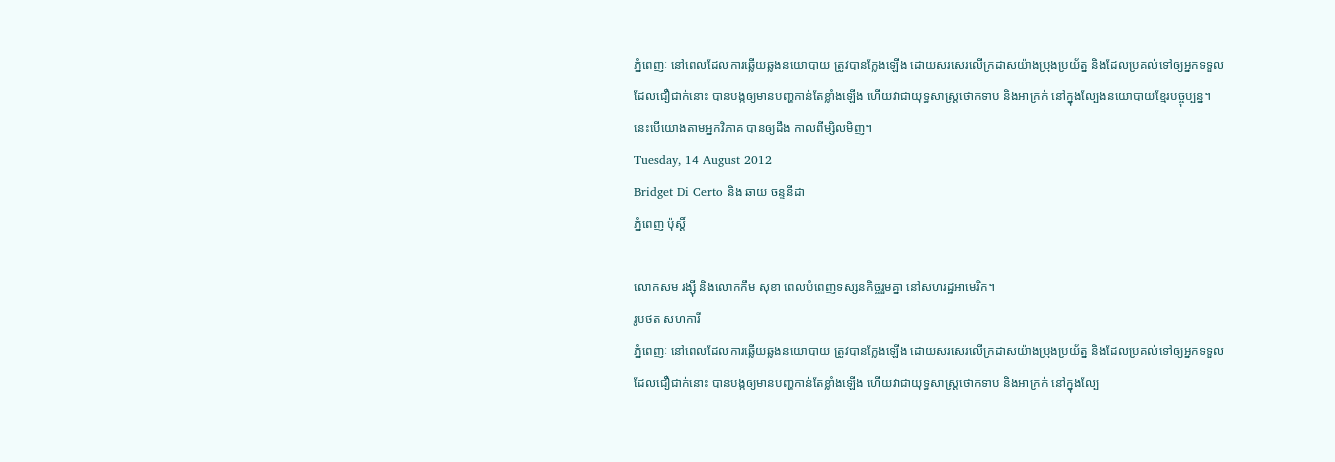ភ្នំពេញៈ នៅពេលដែលការឆ្លើយឆ្លងនយោបាយ ត្រូវបានក្លែងឡើង ដោយសរសេរលើក្រដាសយ៉ាងប្រុងប្រយ័ត្ន និងដែលប្រគល់ទៅឲ្យអ្នកទទួលដែលជឿជាក់នោះ បានបង្កឲ្យមានបញ្ហកាន់តែខ្លាំងឡើង ហើយវាជាយុទ្ធសាស្រ្តថោកទាប និងអាក្រក់ នៅក្នុងល្បែងនយោបាយខ្មែរបច្ចុប្បន្ន។ នេះបើយោងតាមអ្នកវិភាគ បានឲ្យដឹង កាលពីម្សិលមិញ។
Tuesday, 14 August 2012
Bridget Di Certo និង ឆាយ ចន្ទនីដា
ភ្នំពេញ ប៉ុស្តិ៍

លោកសម រង្ស៊ី និងលោកកឹម សុខា ពេលបំពេញទស្សនកិច្ចរួមគ្នា នៅសហរដ្ឋអាមេរិក។
រូបថត សហការី
ភ្នំពេញៈ នៅពេលដែលការឆ្លើយឆ្លងនយោបាយ ត្រូវបានក្លែងឡើង ដោយសរសេរលើក្រដាសយ៉ាងប្រុងប្រយ័ត្ន និងដែលប្រគល់ទៅឲ្យអ្នកទទួលដែលជឿជាក់នោះ បានបង្កឲ្យមានបញ្ហកាន់តែខ្លាំងឡើង ហើយវាជាយុទ្ធសាស្រ្តថោកទាប និងអាក្រក់ នៅក្នុងល្បែ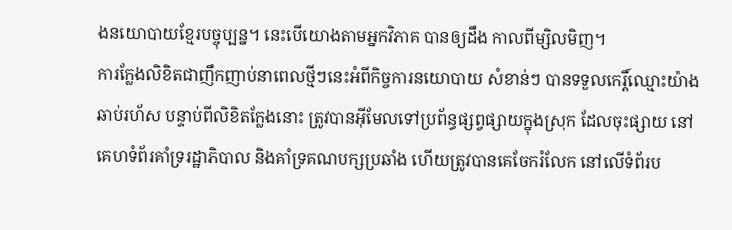ងនយោបាយខ្មែរបច្ចុប្បន្ន។ នេះបើយោងតាមអ្នកវិភាគ បានឲ្យដឹង កាលពីម្សិលមិញ។
ការក្លែងលិខិតជាញឹកញាប់នាពេលថ្មីៗនេះអំពីកិច្ចការនយោបាយ សំខាន់ៗ បានទទួលកេរ្តិ៍ឈ្មោះយ៉ាងឆាប់រហ័ស បន្ទាប់ពីលិខិតក្លែងនោះ ត្រូវបានអ៊ីមែលទៅប្រព័ន្ធផ្សព្វផ្សាយក្នុងស្រុក ដែលចុះផ្សាយ នៅគេហទំព័រគាំទ្ររដ្ឋាភិបាល និងគាំទ្រគណបក្សប្រឆាំង ហើយត្រូវបានគេចែករំលែក នៅលើទំព័រប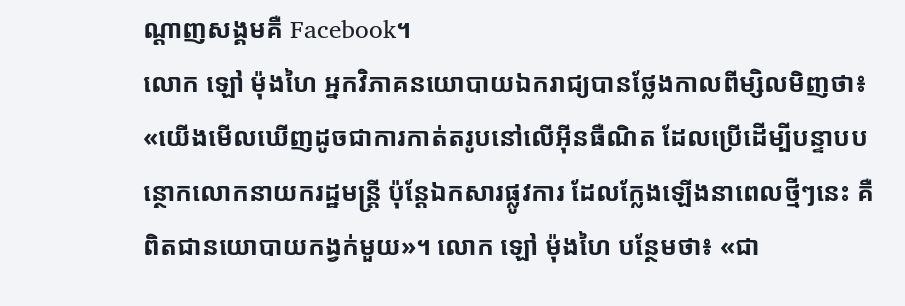ណ្តាញសង្គមគឺ Facebook។
លោក ឡៅ ម៉ុងហៃ អ្នកវិភាគនយោបាយឯករាជ្យបានថ្លែងកាលពីម្សិលមិញថា៖ «យើងមើលឃើញដូចជាការកាត់តរូបនៅលើអ៊ីនធឺណិត ដែលប្រើដើម្បីបន្ទាបបន្ថោកលោកនាយករដ្ឋមន្រ្តី ប៉ុន្តែឯកសារផ្លូវការ ដែលក្លែងឡើងនាពេលថ្មីៗនេះ គឺពិតជានយោបាយកង្វក់មួយ»។ លោក ឡៅ ម៉ុងហៃ បន្ថែមថា៖ «ជា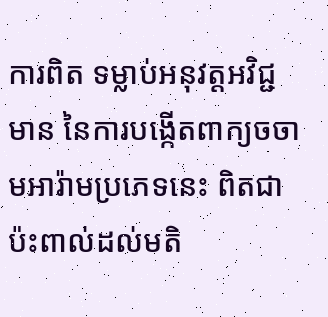ការពិត ទម្លាប់អនុវត្តអវិជ្ជមាន នៃការបង្កើតពាក្យចចាមអារ៉ាមប្រភេទនេះ ពិតជាប៉ះពាល់ដល់មតិ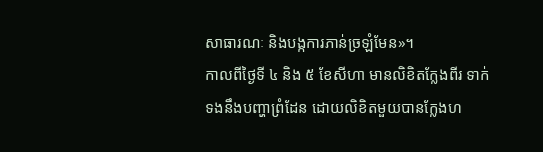សាធារណៈ និងបង្កការភាន់ច្រឡំមែន»។
កាលពីថ្ងៃទី ៤ និង ៥ ខែសីហា មានលិខិតក្លែងពីរ ទាក់ទងនឹងបញ្ហាព្រំដែន ដោយលិខិតមួយបានក្លែងហ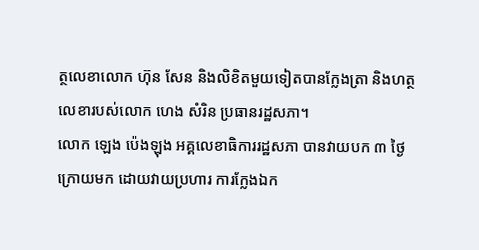ត្ថលេខាលោក ហ៊ុន សែន និងលិខិតមួយទៀតបានក្លែងត្រា និងហត្ថលេខារបស់លោក ហេង សំរិន ប្រធានរដ្ឋសភា។
លោក ឡេង ប៉េងឡុង អគ្គលេខាធិការរដ្ឋសភា បានវាយបក ៣ ថ្ងៃក្រោយមក ដោយវាយប្រហារ ការក្លែងឯក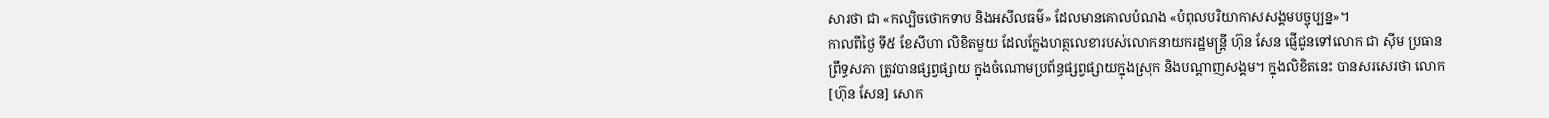សារថា ជា «កល្បិចថោកទាប និងអសីលធម៌» ដែលមានគោលបំណង «បំពុលបរិយាកាសសង្គមបច្ចុប្បន្ន»។
កាលពីថ្ងៃ ទី៥ ខែសីហា លិខិតមួយ ដែលក្លែងហត្ថលេខារបស់លោកនាយករដ្ឋមន្រ្តី ហ៊ុន សែន ផ្ញើជូនទៅលោក ជា ស៊ីម ប្រធានព្រឹទ្ធសភា ត្រូវបានផ្សព្វផ្សាយ ក្នុងចំណោមប្រព័ន្ធផ្សព្វផ្សាយក្នុងស្រុក និងបណ្តាញសង្គម។ ក្នុងលិខិតនេះ បានសរសេរថា លោក[ហ៊ុន សែន] សោក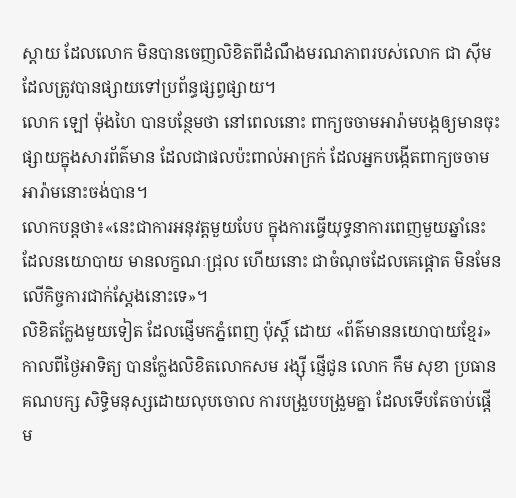ស្តាយ ដែលលោក មិនបានចេញលិខិតពីដំណឹងមរណភាពរបស់លោក ជា ស៊ីម ដែលត្រូវបានផ្សាយទៅប្រព័ន្ធផ្សព្វផ្សាយ។
លោក ឡៅ ម៉ុងហៃ បានបន្ថែមថា នៅពេលនោះ ពាក្យចចាមអារ៉ាមបង្កឲ្យមានចុះផ្សាយក្នុងសារព័ត៌មាន ដែលជាផលប៉ះពាល់អាក្រក់ ដែលអ្នកបង្កើតពាក្យចចាមអារ៉ាមនោះចង់បាន។
លោកបន្តថា៖«នេះជាការអនុវត្តមួយបែប ក្នុងការធ្វើយុទ្ធនាការពេញមួយឆ្នាំនេះដែលនយោបាយ មានលក្ខណៈជ្រុល ហើយនោះ ជាចំណុចដែលគេផ្តោត មិនមែនលើកិច្ចការជាក់ស្តែងនោះទេ»។
លិខិតក្លែងមួយទៀត ដែលផ្ញើមកភ្នំពេញ ប៉ុស្តិ៍ ដោយ «ព័ត៌មាននយោបាយខ្មែរ» កាលពីថ្ងៃអាទិត្យ បានក្លែងលិខិតលោកសម រង្ស៊ី ផ្ញើជូន លោក កឹម សុខា ប្រធានគណបក្ស សិទិ្ធមនុស្សដោយលុបចោល ការបង្រួបបង្រួមគ្នា ដែលទើបតែចាប់ផ្តើម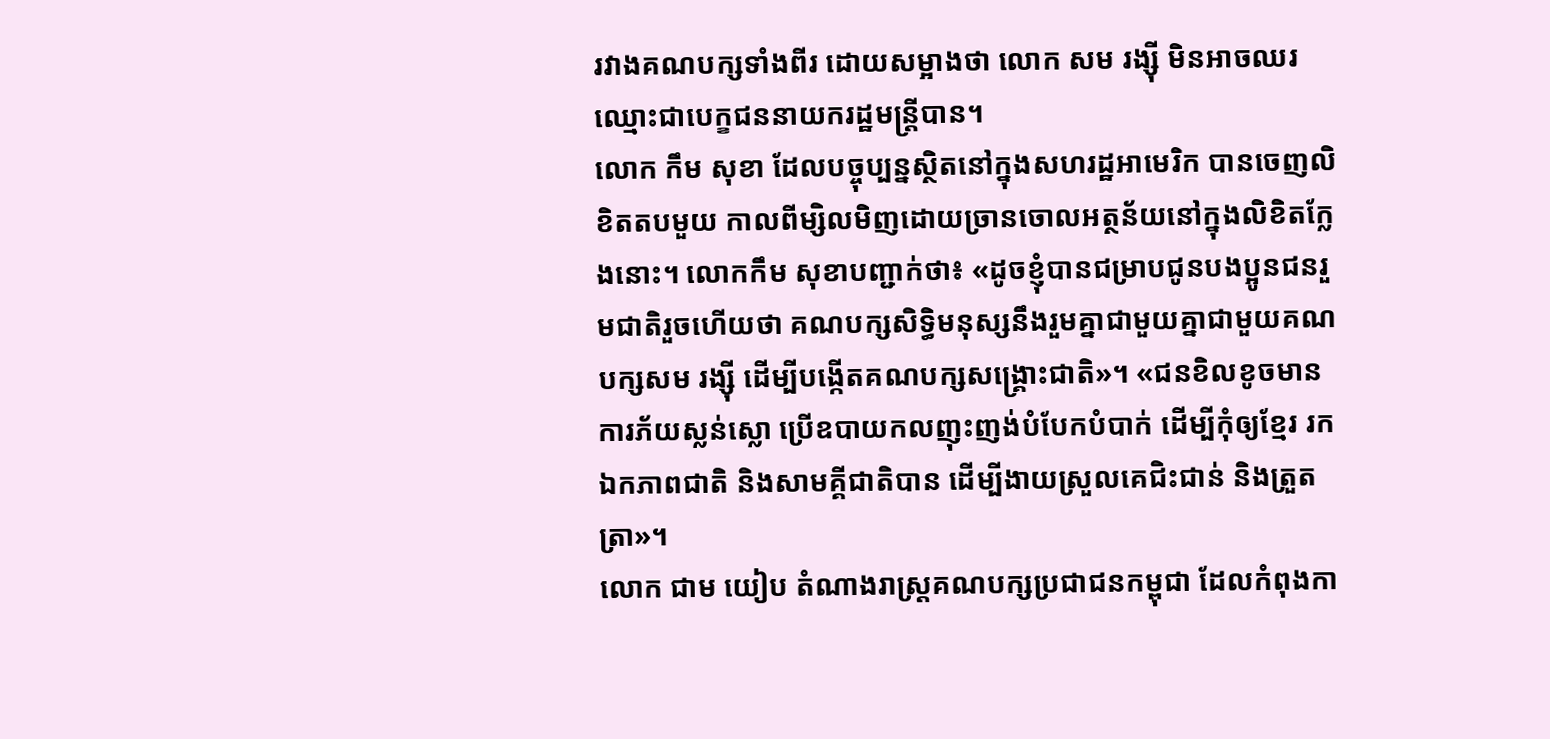រវាងគណបក្សទាំងពីរ ដោយសម្អាងថា លោក សម រង្ស៊ី មិនអាចឈរឈ្មោះជាបេក្ខជននាយករដ្ឋមន្រ្តីបាន។
លោក កឹម សុខា ដែលបច្ចុប្បន្នស្ថិតនៅក្នុងសហរដ្ឋអាមេរិក បានចេញលិខិតតបមួយ កាលពីម្សិលមិញដោយច្រានចោលអត្ថន័យនៅក្នុងលិខិតក្លែងនោះ។ លោកកឹម សុខាបញ្ជាក់ថា៖ «ដូចខ្ញុំបានជម្រាបជូនបងប្អូនជនរួមជាតិរួចហើយថា គណបក្សសិទ្ធិមនុស្សនឹងរួមគ្នាជាមួយគ្នាជាមួយគណបក្សសម រង្ស៊ី ដើម្បីបង្កើតគណបក្សសង្គ្រោះជាតិ»។ «ជនខិលខូចមានការភ័យស្លន់ស្លោ ប្រើឧបាយកលញុះញង់បំបែកបំបាក់ ដើម្បីកុំឲ្យខ្មែរ រកឯកភាពជាតិ និងសាមគ្គីជាតិបាន ដើម្បីងាយស្រួលគេជិះជាន់ និងត្រួតត្រា»។
លោក ជាម យៀប តំណាងរាស្រ្តគណបក្សប្រជាជនកម្ពុជា ដែលកំពុងកា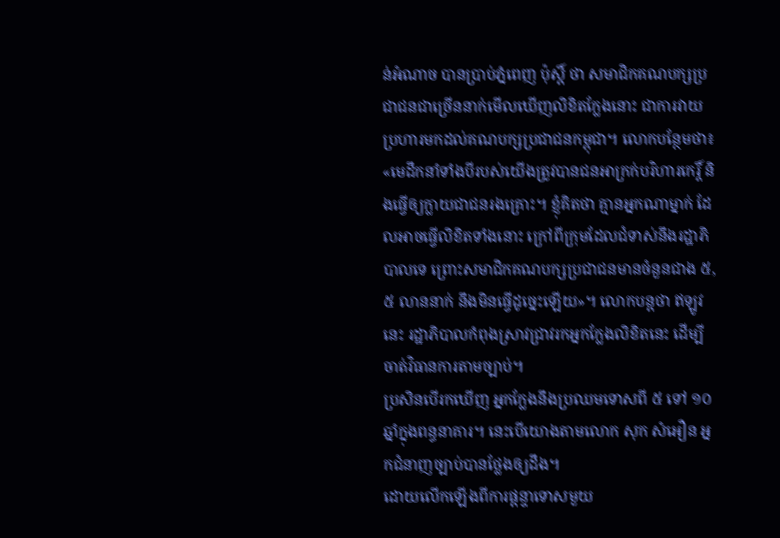ន់អំណាច បានប្រាប់ភ្នំពេញ ប៉ុស្តិ៍ ថា សមាជិកគណបក្សប្រជាជនជាច្រើននាក់មើលឃើញលិខិតក្លែងនោះ ជាការវាយប្រហារមកដល់គណបក្សប្រជាជនកម្ពុជា។ លោកបន្ថែមថា៖ «មេដឹកនាំទាំងបីរបស់យើងត្រូវបានជនអាក្រក់បរិហារកេរ្តិ៍ និងធ្វើឲ្យក្លាយជាជនរងគ្រោះ។ ខ្ញុំគិតថា គ្មានអ្នកណាម្នាក់ ដែលអាចធ្វើលិខិតទាំងនោះ ក្រៅពីក្រុមដែលជំទាស់នឹងរដ្ឋាភិបាលទេ ព្រោះសមាជិកគណបក្សប្រជាជនមានចំនួនជាង ៥,៥ លាននាក់ នឹងមិនធ្វើដូច្នេះឡើយ»។ លោកបន្តថា ឥឡូវនេះ រដ្ឋាភិបាលកំពុងស្រាវជ្រាវរកអ្នកក្លែងលិខិតនេះ ដើម្បីចាត់វិធានការតាមច្បាប់។
ប្រសិនបើរកឃើញ អ្នកក្លែងនឹងប្រឈមទោសពី ៥ ទៅ ១០ ឆ្នាំក្នុងពន្ធនាគារ។ នេះបើយោងតាមលោក សុក សំអឿន អ្នកជំនាញច្បាប់បានថ្លែងឲ្យដឹង។
ដោយលើកឡើងពីការផ្តន្ទាទោសមួយ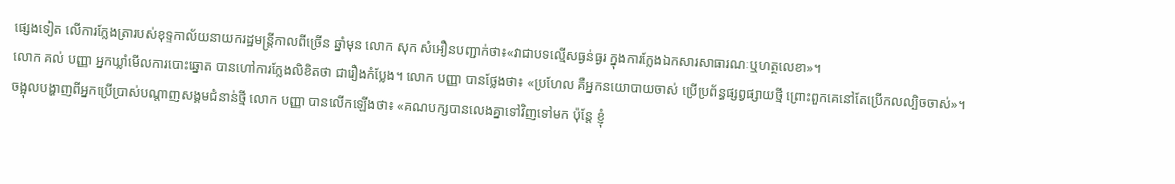ផ្សេងទៀត លើការក្លែងត្រារបស់ខុទ្ទកាល័យនាយករដ្ឋមន្រ្តីកាលពីច្រើន ឆ្នាំមុន លោក សុក សំអឿនបញ្ជាក់ថា៖«វាជាបទល្មើសធ្ងន់ធ្ងរ ក្នុងការក្លែងឯកសារសាធារណៈឬហត្ថលេខា»។
លោក គល់ បញ្ញា អ្នកឃ្លាំមើលការបោះឆ្នោត បានហៅការក្លែងលិខិតថា ជារឿងកំប្លែង។ លោក បញ្ញា បានថ្លែងថា៖ «ប្រហែល គឺអ្នកនយោបាយចាស់ ប្រើប្រព័ន្ធផ្សព្វផ្សាយថ្មី ព្រោះពួកគេនៅតែប្រើកលល្បិចចាស់»។
ចង្អុលបង្ហាញពីអ្នកប្រើប្រាស់បណ្តាញសង្គមជំនាន់ថ្មី លោក បញ្ញា បានលើកឡើងថា៖ «គណបក្សបានលេងគ្នាទៅវិញទៅមក ប៉ុន្តែ ខ្ញុំ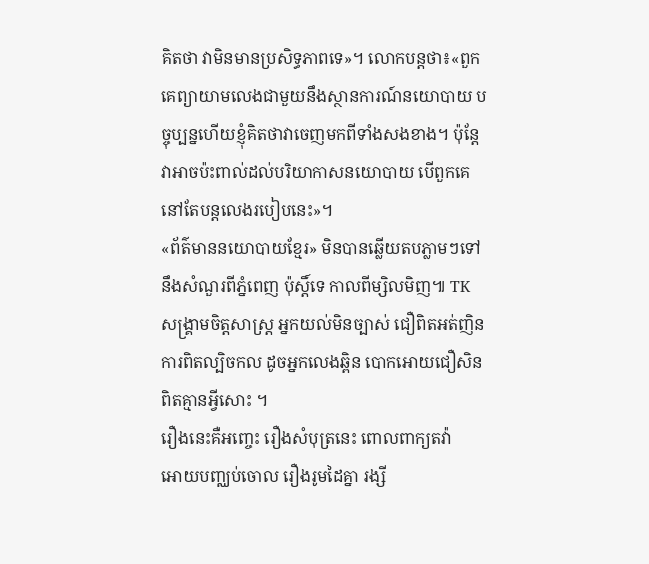គិតថា វាមិនមានប្រសិទ្ធភាពទេ»។ លោកបន្តថា៖«ពួកគេព្យាយាមលេងជាមួយនឹងស្ថានការណ៍នយោបាយ បច្ចុប្បន្នហើយខ្ញុំគិតថាវាចេញមកពីទាំងសងខាង។ ប៉ុន្តែវាអាចប៉ះពាល់ដល់បរិយាកាសនយោបាយ បើពួកគេនៅតែបន្តលេងរបៀបនេះ»។
«ព័ត៌មាននយោបាយខ្មែរ» មិនបានឆ្លើយតបភ្លាមៗទៅនឹងសំណួរពីភ្នំពេញ ប៉ុស្តិ៍ទេ កាលពីម្សិលមិញ៕ TK
សង្គ្រាមចិត្តសាស្ត្រ អ្នកយល់មិនច្បាស់ ជឿពិតអត់ញិន
ការពិតល្បិចកល ដូចអ្នកលេងឆ្ពិន បោកអោយជឿសិន
ពិតគ្មានអ្វីសោះ ។
រឿងនេះគឺអញ្ចេះ រឿងសំបុត្រនេះ ពោលពាក្យតវ៉ា
អោយបញ្ឈប់ចោល រឿងរូមដៃគ្នា រង្សី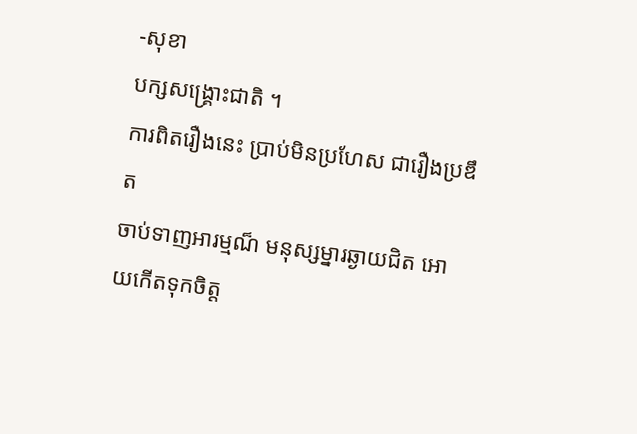-សុខា
បក្សសង្គ្រោះជាតិ ។
ការពិតរឿងនេះ ប្រាប់មិនប្រហែស ជារឿងប្រឌឹត
ចាប់ទាញអារម្មណ៏ មនុស្សម្នារឆ្ងាយជិត អោយកើតទុកចិត្ត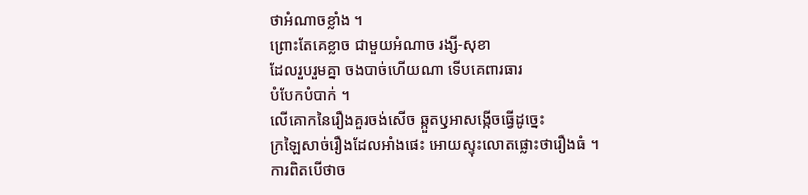ថាអំណាចខ្លាំង ។
ព្រោះតែគេខ្លាច ជាមួយអំណាច រង្សី-សុខា
ដែលរួបរួមគ្នា ចងបាច់ហើយណា ទើបគេពារធារ
បំបែកបំបាក់ ។
លើគោកនៃរឿងគួរចង់សើច ឆ្កួតឫុអាសង្កើចធ្វើដូច្នេះ
ក្រឡៃសាច់រឿងដែលអាំងផេះ អោយស្ទុះលោតផ្លោះថារឿងធំ ។
ការពិតបើថាច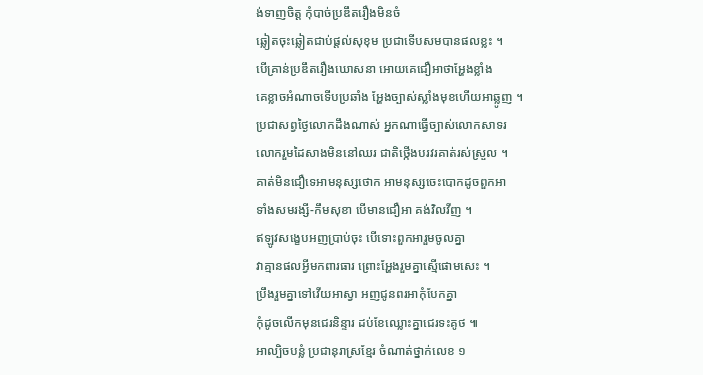ង់ទាញចិត្ត កុំបាច់ប្រឌឹតរឿងមិនចំ
ឆ្លៀតចុះឆ្លៀតជាប់ផ្តល់សុខុម ប្រជាទើបសមបានផលខ្លះ ។
បើគ្រាន់ប្រឌឹតរឿងឃោសនា អោយគេជឿអាថាអ្ហែងខ្លាំង
គេខ្លាចអំណាចទើបប្រឆាំង អ្ហែងច្បាស់ស្លាំងមុខហើយអាឆ្លូញ ។
ប្រជាសព្វថ្ងៃលោកដឹងណាស់ អ្នកណាធ្វើច្បាស់លោកសាទរ
លោករួមដៃសាងមិននៅឈរ ជាតិថ្កើងបរវរគាត់រស់ស្រួល ។
គាត់មិនជឿទេអាមនុស្សថោក អាមនុស្សចេះបោកដូចពួកអា
ទាំងសមរង្សី-កឹមសុខា បើមានជឿអា គង់វិលវីញ ។
ឥឡូវសង្ខេបអញប្រាប់ចុះ បើទោះពួកអារួមចូលគ្នា
វាគ្មានផលអ្វីមកពារធារ ព្រោះអ្ហែងរួមគ្នាស្មើផោមសេះ ។
ប្រឹងរួមគ្នាទៅវើយអាស្វា អញជូនពរអាកុំបែកគ្នា
កុំដូចលើកមុនជេរនិន្ទារ ដប់ខែឈ្លោះគ្នាជេរទះគូថ ៕
អាល្បិចបន្លំ ប្រជានុរាស្រខ្មែរ ចំណាត់ថ្នាក់លេខ ១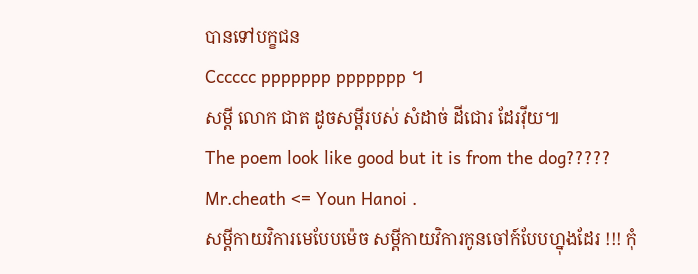បានទៅបក្ខជន
Cccccc ppppppp ppppppp ។
សម្តី លោក ជាត ដូចសម្តីរបស់ សំដាច់ ដីជោរ ដែរវ៉ីយ៕
The poem look like good but it is from the dog?????
Mr.cheath <= Youn Hanoi .
សម្តីកាយវិការមេបែបម៉េច សម្តីកាយវិការកូនចៅក៍បែបហ្នុងដែរ !!! កុំ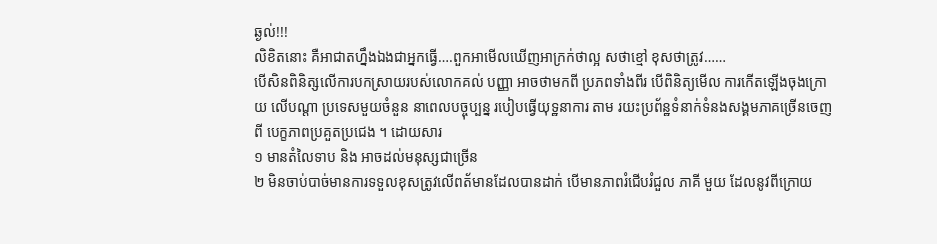ឆ្ងល់!!!
លិខិតនោះ គឺអាជាតហ្នឹងឯងជាអ្នកធ្វើ….ពួកអាមើលឃើញអាក្រក់ថាល្អ សថាខ្មៅ ខុសថាត្រូវ……
បើសិនពិនិត្សលើការបកស្រាយរបស់លោកគល់ បញ្ញា អាចថាមកពី ប្រភពទាំងពីរ បើពិនិត្យមើល ការកើតឡើងចុងក្រោយ លើបណ្តា ប្រទេសមួយចំនួន នាពេលបច្ចុប្បន្ន របៀបធ្វើយុទ្ឋនាការ តាម រយះប្រព័ន្ឋទំនាក់ទំនងសង្គមភាគច្រើនចេញពី បេក្ខភាពប្រគួតប្រជេង ។ ដោយសារ
១ មានតំលៃទាប និង អាចដល់មនុស្សជាច្រើន
២ មិនចាប់បាច់មានការទទួលខុសត្រូវលើពត័មានដែលបានដាក់ បើមានភាពរំជើបរំជួល ភាគី មួយ ដែលនូវពីក្រោយ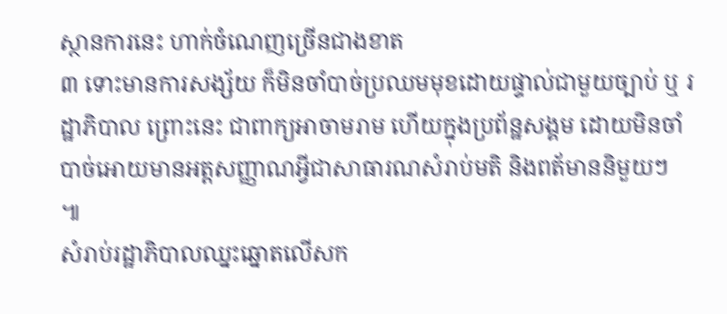ស្ថានការនេះ ហាក់ចំណេញច្រើនជាងខាត
៣ ទោះមានការសង្ស័យ ក៏មិនចាំបាច់ប្រឈមមុខដោយផ្ទាល់ជាមួយច្បាប់ ឬ រដ្ឋាភិបាល ព្រោះនេះ ជាពាក្យអាចាមរាម ហើយក្នុងប្រព័ន្ឋសង្គម ដោយមិនចាំបាច់អោយមានអត្តសញ្ញាណអ្វីជាសាធារណសំរាប់មតិ និងពត័មាននិមួយៗ
៕
សំរាប់រដ្ឋាភិបាលឈ្នះឆ្នោតលើសក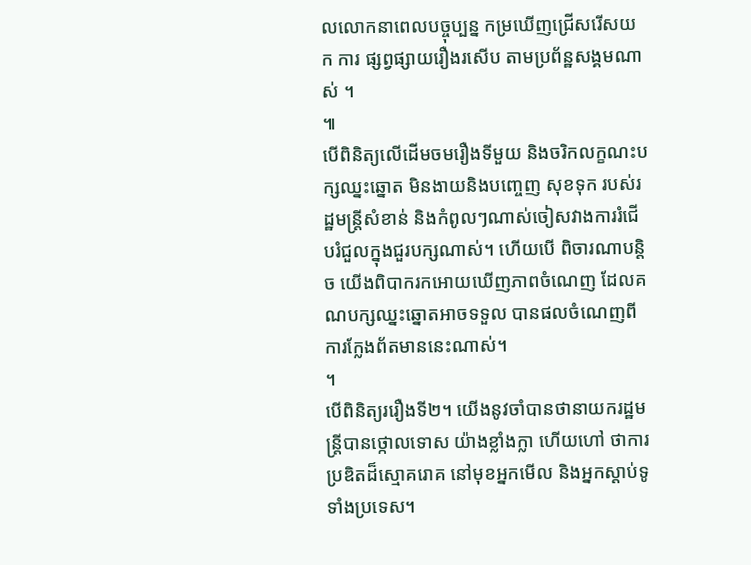លលោកនាពេលបច្ចុប្បន្ន កម្រឃើញជ្រើសរើសយក ការ ផ្សព្វផ្សាយរឿងរសើប តាមប្រព័ន្ឋសង្គមណាស់ ។
៕
បើពិនិត្យលើដើមចមរឿងទីមួយ និងចរិកលក្ខណះបក្សឈ្នះឆ្នោត មិនងាយនិងបញ្ចេញ សុខទុក របស់រដ្ឋមន្រ្តីសំខាន់ និងកំពូលៗណាស់ចៀសវាងការរំជើបរំជួលក្នុងជួរបក្សណាស់។ ហើយបើ ពិចារណាបន្តិច យើងពិបាករកអោយឃើញភាពចំណេញ ដែលគណបក្សឈ្នះឆ្នោតអាចទទួល បានផលចំណេញពីការក្លែងព័តមាននេះណាស់។
។
បើពិនិត្យររឿងទី២។ យើងនូវចាំបានថានាយករដ្ឋមន្រ្តីបានថ្កោលទោស យ៉ាងខ្លាំងក្លា ហើយហៅ ថាការប្រឌិតដ៏ស្មោគរោគ នៅមុខអ្នកមើល និងអ្នកស្តាប់ទូទាំងប្រទេស។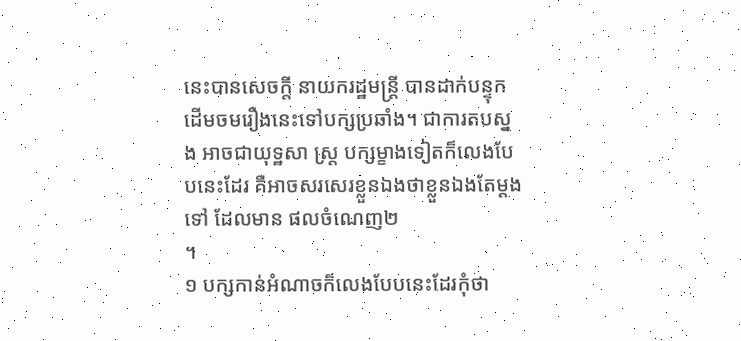នេះបានសេចក្តី នាយករដ្ឋមន្រ្តី បានដាក់បន្ទុកដើមចមរឿងនេះទៅបក្សប្រឆាំង។ ជាការតបស្នង អាចជាយុទ្ឋសា ស្រ្ត បក្សម្ខាងទៀតក៏លេងបែបនេះដែរ គឺអាចសរសេរខ្លួនឯងថាខ្លួនឯងតែម្តងទៅ ដែលមាន ផលចំណេញ២
។
១ បក្សកាន់អំណាចក៏លេងបែបនេះដែរកុំថា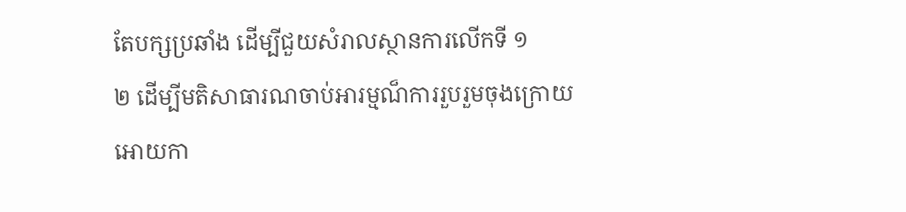តែបក្សប្រឆាំង ដើម្បីជួយសំរាលស្ថានការលើកទី ១
២ ដើម្បីមតិសាធារណចាប់អារម្មណ៏ការរួបរួមចុងក្រោយអោយកា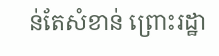ន់តែសំខាន់ ព្រោះរដ្ឋា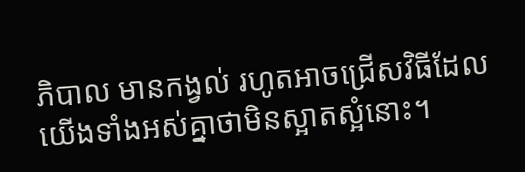ភិបាល មានកង្វល់ រហូតអាចជ្រើសវិធីដែលយើងទាំងអស់គ្នាថាមិនស្អាតស្អំនោះ។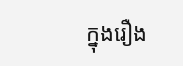ក្នុងរឿង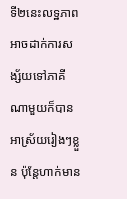ទី២នេះលទ្ឋភាពអាចដាក់ការសង្ស័យទៅភាគីណាមួយក៏បានអាស្រ័យរៀងៗខ្លួន ប៉ុនែ្តហាក់មាន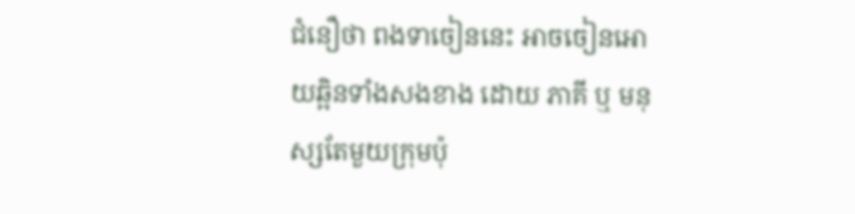ជំនឿថា ពងទាចៀននេះ អាចចៀនអោយឆ្អិនទាំងសងខាង ដោយ ភាគី ឬ មនុស្សតែមួយក្រុមប៉ុ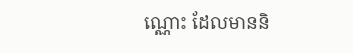ណ្ណោះ ដែលមាននិ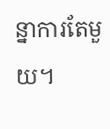ន្នាការតែមួយ។